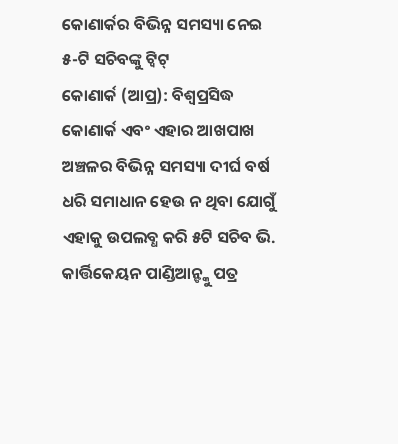କୋଣାର୍କର ବିଭିନ୍ନ ସମସ୍ୟା ନେଇ ୫-ଟି ସଚିବଙ୍କୁ ଟ୍ୱିଟ୍
କୋଣାର୍କ (ଆପ୍ର): ବିଶ୍ୱପ୍ରସିଦ୍ଧ କୋଣାର୍କ ଏବଂ ଏହାର ଆଖପାଖ ଅଞ୍ଚଳର ବିଭିନ୍ନ ସମସ୍ୟା ଦୀର୍ଘ ବର୍ଷ ଧରି ସମାଧାନ ହେଉ ନ ଥିବା ଯୋଗୁଁ ଏହାକୁ ଉପଲବ୍ଧ କରି ୫ଟି ସଚିବ ଭି. କାର୍ତ୍ତିକେୟନ ପାଣ୍ଡିଆନ୍ଙ୍କୁ ପତ୍ର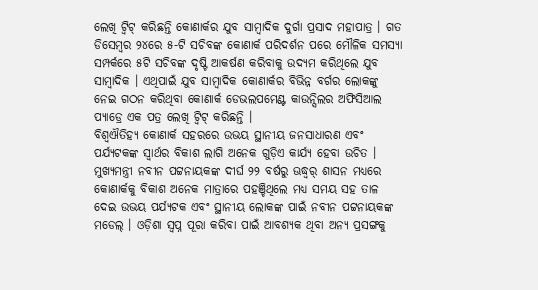ଲେଖି ଟ୍ୱିଟ୍ କରିଛନ୍ତି କୋଣାର୍କର ଯୁବ ସାମ୍ବାଦିକ ଦୁର୍ଗା ପ୍ରସାଦ ମହାପାତ୍ର । ଗତ ଡିସେମ୍ବର ୨୪ରେ ୫-ଟି ସଚିବଙ୍କ କୋଣାର୍କ ପରିଦର୍ଶନ ପରେ ମୌଳିକ ସମସ୍ୟା ସମ୍ପର୍କରେ ୫ଟି ସଚିବଙ୍କ ଦୃଷ୍ଟି ଆକର୍ଷଣ କରିବାକୁ ଉଦ୍ୟମ କରିଥିଲେ ଯୁବ ସାମ୍ବାଦିକ । ଏଥିପାଇଁ ଯୁବ ସାମ୍ବାଦିକ କୋଣାର୍କର ବିଭିନ୍ନ ବର୍ଗର ଲୋକଙ୍କୁ ନେଇ ଗଠନ କରିଥିବା କୋଣାର୍କ ଡେଭଲପମେଣ୍ଟ କାଉନ୍ସିଲର ଅଫିସିଆଲ ପ୍ୟାଡ୍ରେ ଏକ ପତ୍ର ଲେଖି ଟ୍ୱିଟ୍ କରିଛନ୍ତି ।
ବିଶ୍ୱଐତିହ୍ୟ କୋଣାର୍କ ସହରରେ ଉଭୟ ସ୍ଥାନୀୟ ଜନସାଧାରଣ ଏବଂ ପର୍ଯ୍ୟଟକଙ୍କ ସ୍ୱାର୍ଥର ବିକାଶ ଲାଗି ଅନେକ ଗୁଡ଼ିଏ କାର୍ଯ୍ୟ ହେବା ଉଚିତ । ମୁଖ୍ୟମନ୍ତ୍ରୀ ନବୀନ ପଟ୍ଟନାୟକଙ୍କ ଦୀର୍ଘ ୨୨ ବର୍ଷରୁ ଊଦ୍ଧ୍ୱର୍ ଶାସନ ମଧ୍ୟରେ କୋଣାର୍କକୁ ବିକାଶ ଅନେକ ମାତ୍ରାରେ ପହଞ୍ଚିଥିଲେ ମଧ୍ୟ ସମୟ ସହ ତାଳ ଦେଇ ଉଭୟ ପର୍ଯ୍ୟଟକ ଏବଂ ସ୍ଥାନୀୟ ଲୋକଙ୍କ ପାଇଁ ନବୀନ ପଟ୍ଟନାୟକଙ୍କ ମଡେଲ୍ । ଓଡ଼ିଶା ସ୍ୱପ୍ନ ପୂରା କରିବା ପାଇଁ ଆବଶ୍ୟକ ଥିବା ଅନ୍ୟ ପ୍ରସଙ୍ଗକୁ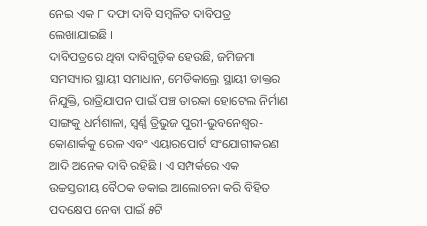ନେଇ ଏକ ୮ ଦଫା ଦାବି ସମ୍ବଳିତ ଦାବିପତ୍ର ଲେଖାଯାଇଛି ।
ଦାବିପତ୍ରରେ ଥିବା ଦାବିଗୁଡ଼ିକ ହେଉଛି, ଜମିଜମା ସମସ୍ୟାର ସ୍ଥାୟୀ ସମାଧାନ, ମେଡିକାଲ୍ରେ ସ୍ଥାୟୀ ଡାକ୍ତର ନିଯୁକ୍ତି, ରାତ୍ରିଯାପନ ପାଇଁ ପଞ୍ଚ ତାରକା ହୋଟେଲ ନିର୍ମାଣ ସାଙ୍ଗକୁ ଧର୍ମଶାଳା, ସ୍ୱର୍ଣ୍ଣ ତ୍ରିଭୁଜ ପୁରୀ-ଭୁବନେଶ୍ୱର-କୋଣାର୍କକୁ ରେଳ ଏବଂ ଏୟାରପୋର୍ଟ ସଂଯୋଗୀକରଣ ଆଦି ଅନେକ ଦାବି ରହିଛି । ଏ ସମ୍ପର୍କରେ ଏକ ଉଚ୍ଚସ୍ତରୀୟ ବୈଠକ ଡକାଇ ଆଲୋଚନା କରି ବିହିତ ପଦକ୍ଷେପ ନେବା ପାଇଁ ୫ଟି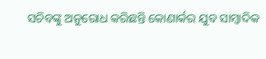ସଚିବଙ୍କୁ ଅନୁରୋଧ କରିଛନ୍ତି କୋଣାର୍କର ଯୁବ ସାମ୍ବାଦିକ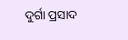ଦୁର୍ଗା ପ୍ରସାଦ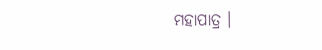ମହାପାତ୍ର ।